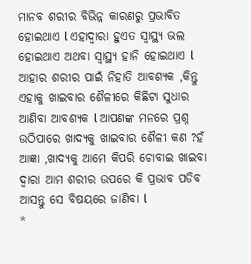ମାନବ ଶରୀର ବିଭିନ୍ନ କାରଣରୁ ପ୍ରଭାବିତ ହୋଇଥାଏ l ଏହାଦ୍ୱାରା ହୁଏତ ସ୍ୱାସ୍ଥ୍ୟ ଭଲ ହୋଇଥାଏ ଅଥବା ସ୍ୱାସ୍ଥ୍ୟ ହାନି ହୋଇଥାଏ l ଆହାର ଶରୀର ପାଇଁ ନିହାତି ଆବଶ୍ୟକ ,କିନ୍ତୁ ଏହାକୁ ଖାଇବାର ଶୈଳୀରେ କିଛିଟା ସୁଧାର ଆଣିବା ଆବଶ୍ୟକ l ଆପଣଙ୍କ ମନରେ ପ୍ରଶ୍ନ ଉଠିପାରେ ଖାଦ୍ୟକୁ ଖାଇବାର ଶୈଳୀ କଣ ?ହଁ ଆଜ୍ଞା ,ଖାଦ୍ୟକୁ ଆମେ କିପରି ଚୋବାଇ ଖାଇବା ଦ୍ୱାରା ଆମ ଶରୀର ଉପରେ କି ପ୍ରଭାବ ପଡିବ ଆସନ୍ତୁ ସେ ବିଷୟରେ ଜାଣିବା l
*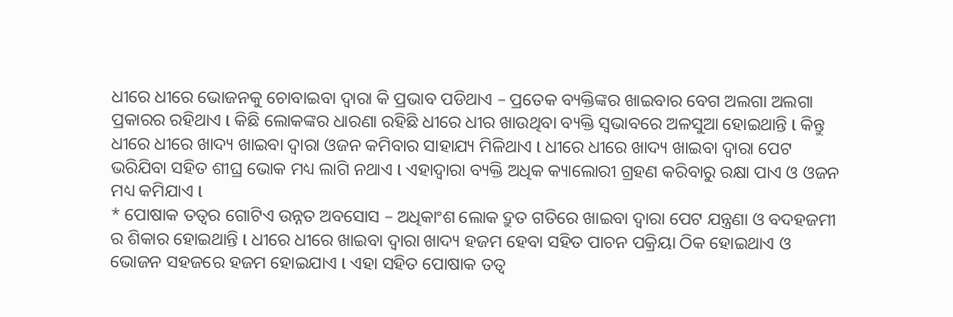ଧୀରେ ଧୀରେ ଭୋଜନକୁ ଚୋବାଇବା ଦ୍ୱାରା କି ପ୍ରଭାବ ପଡିଥାଏ – ପ୍ରତେକ ବ୍ୟକ୍ତିଙ୍କର ଖାଇବାର ବେଗ ଅଲଗା ଅଲଗା ପ୍ରକାରର ରହିଥାଏ l କିଛି ଲୋକଙ୍କର ଧାରଣା ରହିଛି ଧୀରେ ଧୀର ଖାଉଥିବା ବ୍ୟକ୍ତି ସ୍ୱଭାବରେ ଅଳସୁଆ ହୋଇଥାନ୍ତି l କିନ୍ତୁ ଧୀରେ ଧୀରେ ଖାଦ୍ୟ ଖାଇବା ଦ୍ୱାରା ଓଜନ କମିବାର ସାହାଯ୍ୟ ମିଳିଥାଏ l ଧୀରେ ଧୀରେ ଖାଦ୍ୟ ଖାଇବା ଦ୍ୱାରା ପେଟ ଭରିଯିବା ସହିତ ଶୀଘ୍ର ଭୋକ ମଧ୍ୟ ଲାଗି ନଥାଏ l ଏହାଦ୍ୱାରା ବ୍ୟକ୍ତି ଅଧିକ କ୍ୟାଲୋରୀ ଗ୍ରହଣ କରିବାରୁ ରକ୍ଷା ପାଏ ଓ ଓଜନ ମଧ୍ୟ କମିଯାଏ l
* ପୋଷାକ ତତ୍ୱର ଗୋଟିଏ ଉନ୍ନତ ଅବସୋସ – ଅଧିକାଂଶ ଲୋକ ଦ୍ରୁତ ଗତିରେ ଖାଇବା ଦ୍ୱାରା ପେଟ ଯନ୍ତ୍ରଣା ଓ ବଦହଜମୀ ର ଶିକାର ହୋଇଥାନ୍ତି l ଧୀରେ ଧୀରେ ଖାଇବା ଦ୍ୱାରା ଖାଦ୍ୟ ହଜମ ହେବା ସହିତ ପାଚନ ପକ୍ରିୟା ଠିକ ହୋଇଥାଏ ଓ ଭୋଜନ ସହଜରେ ହଜମ ହୋଇଯାଏ l ଏହା ସହିତ ପୋଷାକ ତତ୍ୱ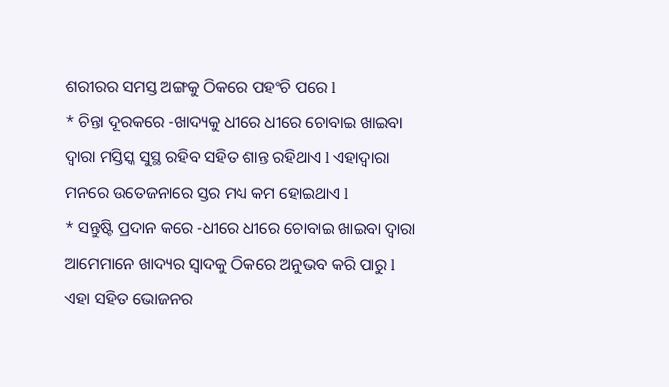ଶରୀରର ସମସ୍ତ ଅଙ୍ଗକୁ ଠିକରେ ପହଂଚି ପରେ l
* ଚିନ୍ତା ଦୂରକରେ -ଖାଦ୍ୟକୁ ଧୀରେ ଧୀରେ ଚୋବାଇ ଖାଇବା ଦ୍ୱାରା ମସ୍ତିସ୍କ ସୁସ୍ଥ ରହିବ ସହିତ ଶାନ୍ତ ରହିଥାଏ l ଏହାଦ୍ୱାରା ମନରେ ଉତେଜନାରେ ସ୍ତର ମଧ୍ୟ କମ ହୋଇଥାଏ l
* ସନ୍ତୁଷ୍ଟି ପ୍ରଦାନ କରେ -ଧୀରେ ଧୀରେ ଚୋବାଇ ଖାଇବା ଦ୍ୱାରା ଆମେମାନେ ଖାଦ୍ୟର ସ୍ବାଦକୁ ଠିକରେ ଅନୁଭବ କରି ପାରୁ l ଏହା ସହିତ ଭୋଜନର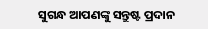ସୁଗନ୍ଧ ଆପଣଙ୍କୁ ସନ୍ତୁଷ୍ଟ ପ୍ରଦାନ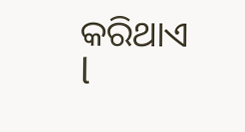କରିଥାଏ l